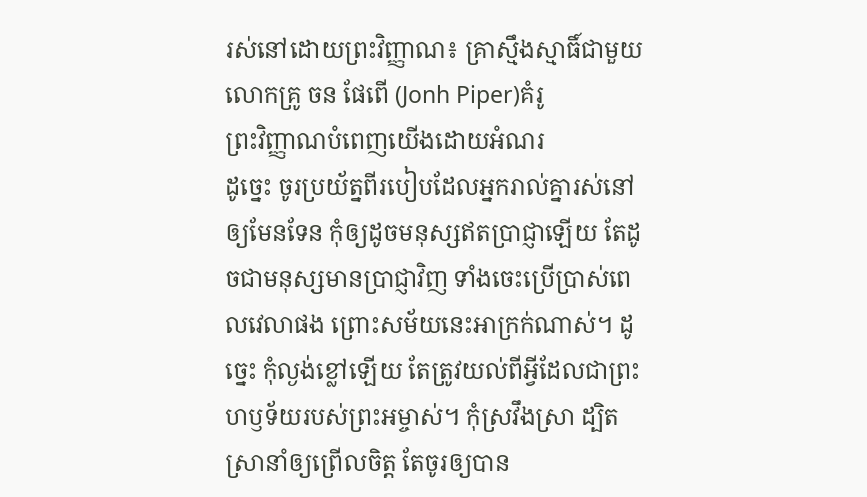រស់នៅដោយព្រះវិញ្ញាណ៖ គ្រាស្មឹងស្មាធិ៍ជាមួយ លោកគ្រូ ចន ផែពើ (Jonh Piper)គំរូ
ព្រះវិញ្ញាណបំពេញយើងដោយអំណរ
ដូច្នេះ ចូរប្រយ័ត្នពីរបៀបដែលអ្នករាល់គ្នារស់នៅឲ្យមែនទែន កុំឲ្យដូចមនុស្សឥតប្រាជ្ញាឡើយ តែដូចជាមនុស្សមានប្រាជ្ញាវិញ ទាំងចេះប្រើប្រាស់ពេលវេលាផង ព្រោះសម័យនេះអាក្រក់ណាស់។ ដូច្នេះ កុំល្ងង់ខ្លៅឡើយ តែត្រូវយល់ពីអ្វីដែលជាព្រះហឫទ័យរបស់ព្រះអម្ចាស់។ កុំស្រវឹងស្រា ដ្បិតស្រានាំឲ្យព្រើលចិត្ត តែចូរឲ្យបាន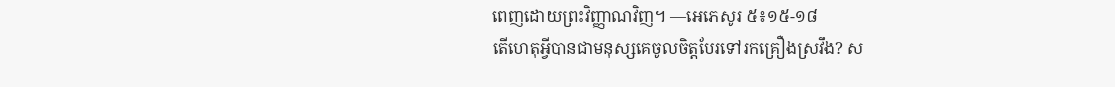ពេញដោយព្រះវិញ្ញាណវិញ។ —អេភេសូរ ៥៖១៥-១៨
តើហេតុអ្វីបានជាមនុស្សគេចូលចិត្តបែរទៅរកគ្រឿងស្រវឹង? ស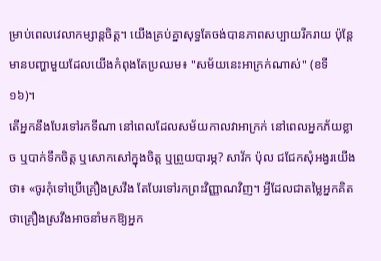ម្រាប់ពេលវេលាកម្សាន្តចិត្ត។ យើងគ្រប់គ្នាសុទ្ធតែចង់បានភាពសប្បាយរីករាយ ប៉ុន្តែមានបញ្ហាមួយដែលយើងកំពុងតែប្រឈម៖ "សម័យនេះអាក្រក់ណាស់" (ខទី ១៦)។
តើអ្នកនឹងបែរទៅរកទីណា នៅពេលដែលសម័យកាលវាអាក្រក់ នៅពេលអ្នកភ័យខ្លាច ឬបាក់ទឹកចិត្ត ឬសោកសៅក្នុងចិត្ត ឬព្រួយបារម្ភ? សាវ័ក ប៉ុល ជជែកសុំអង្វរយើងថា៖ «ចូរកុំទៅប្រើគ្រឿងស្រវឹង តែបែរទៅរកព្រះវិញ្ញាណវិញ។ អ្វីដែលជាតម្លៃអ្នកគិតថាគ្រឿងស្រវឹងអាចនាំមកឱ្យអ្នក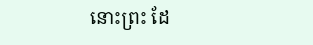នោះព្រះ ដែ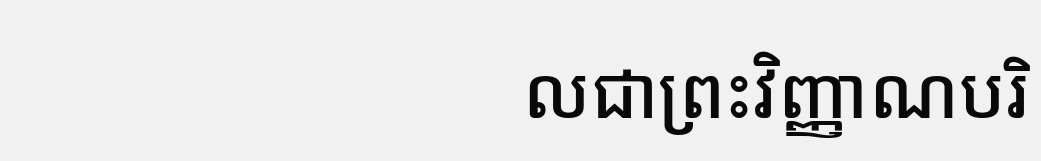លជាព្រះវិញ្ញាណបរិ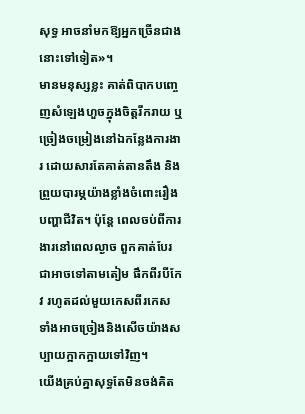សុទ្ធ អាចនាំមកឱ្យអ្នកច្រើនជាងនោះទៅទៀត»។
មានមនុស្សខ្លះ គាត់ពិបាកបញ្ចេញសំឡេងហួចក្នុងចិត្តរីករាយ ឬច្រៀងចម្រៀងនៅឯកន្លែងការងារ ដោយសារតែគាត់តានតឹង និងព្រួយបារម្ភយ៉ាងខ្លាំងចំពោះរឿងបញ្ហាជីវិត។ ប៉ុន្តែ ពេលចប់ពីការងារនៅពេលល្ងាច ពួកគាត់បែរជាអាចទៅតាមតៀម ផឹកពីរបីកែវ រហូតដល់មួយកេសពីរកេស ទាំងអាចច្រៀងនិងសើចយ៉ាងសប្បាយក្អាកក្អាយទៅវិញ។
យើងគ្រប់គ្នាសុទ្ធតែមិនចង់គិត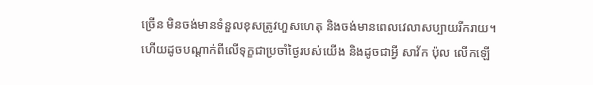ច្រើន មិនចង់មានទំនួលខុសត្រូវហួសហេតុ និងចង់មានពេលវេលាសប្បាយរីករាយ។ ហើយដូចបណ្ដាក់ពីលើទុក្ខជាប្រចាំថ្ងៃរបស់យើង និងដូចជាអ្វី សាវ័ក ប៉ុល លើកឡើ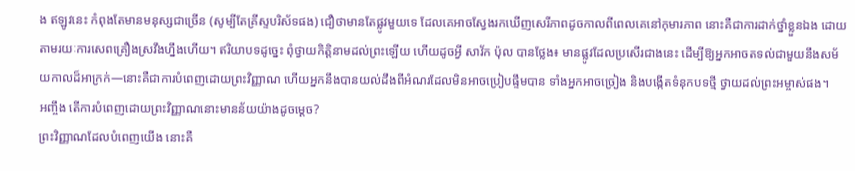ង ឥឡូវនេះ កំពុងតែមានមនុស្សជាច្រើន (សូម្បីតែគ្រីស្ទបរិស័ទផង) ជឿថាមានតែផ្លូវមួយទេ ដែលគេអាចស្វែងរកឃើញសេរីភាពដូចកាលពីពេលគេនៅកុមារភាព នោះគឺជាការដាក់ថ្នាំខ្លួនឯង ដោយតាមរយៈការសេពគ្រឿងស្រវឹងហ្នឹងហើយ។ ឥរិយាបទដូច្នេះ ពុំថ្វាយកិត្តិនាមដល់ព្រះឡើយ ហើយដូចអ្វី សាវ័ក ប៉ុល បានថ្លែង៖ មានផ្លូវដែលប្រសើរជាងនេះ ដើម្បីឱ្យអ្នកអាចតទល់ជាមួយនឹងសម័យកាលដ៏អាក្រក់—នោះគឺជាការបំពេញដោយព្រះវិញ្ញាណ ហើយអ្នកនឹងបានយល់ដឹងពីអំណរដែលមិនអាចប្រៀបផ្ទឹមបាន ទាំងអ្នកអាចច្រៀង និងបង្កើតទំនុកបទថ្មី ថ្វាយដល់ព្រះអម្ចាស់ផង។
អញ្ចឹង តើការបំពេញដោយព្រះវិញ្ញាណនោះមានន័យយ៉ាងដូចម្ដេច?
ព្រះវិញ្ញាណដែលបំពេញយើង នោះគឺ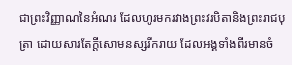ជាព្រះវិញ្ញាណនៃអំណរ ដែលហូរមករវាងព្រះវរបិតានិងព្រះរាជបុត្រា ដោយសារតែក្ដីសោមនស្សរីករាយ ដែលអង្គទាំងពីរមានចំ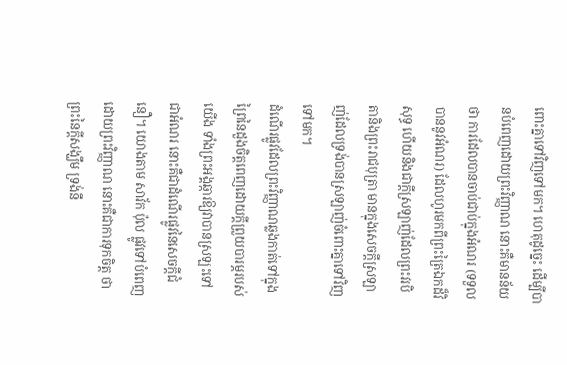ពោះគ្នាទៅវិញទៅមក។ ហេតុដូច្នេះ ដើម្បីបានបំពេញដោយព្រះវិញ្ញាណ នោះគឺមានន័យថា ការដែលបានចាប់ជាប់ក្នុងអំណរ (ទទួលបាននូវអំណរ) ដែលហូរមកពីព្រះត្រៃឯកដ៏វិសុទ្ធ ហើយនិងជាក្ដីស្រឡាញ់ដែលព្រះវរបិតានិងព្រះរាជបុត្រា មានក្នុងសេចក្ដីស្រឡាញ់ដែលទ្រង់បានស្រឡាញ់ចំពោះគ្នាទៅវិញទៅមក។
ដំណើរផ្លូវដែលព្រះវិញ្ញាណឆ្លងកាត់ទៅក្នុងព្រៃនៃដួងចិត្តពេញដោយក្ដីព្រួយបារម្ភរបស់យើង ទាំងព្រះអង្គឆ្ការឱ្យវាបានស្រឡះទៅជាអំណរ នោះគឺជាដំណើរផ្លូវនៃសេចក្ដីជំនឿ។ យោងតាម សាវ័ក ប៉ុល ផ្លូវទៅបំពេញដោយព្រះវិញ្ញាណ នោះគឺជាការទុកចិត្ត ថាព្រះនៃក្ដីសង្ឃឹម ទ្រង់នឹ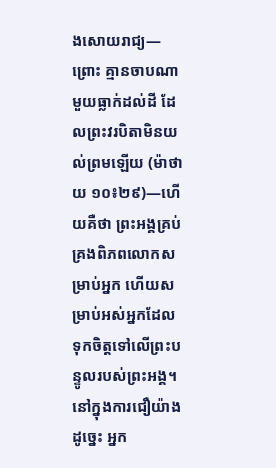ងសោយរាជ្យ—ព្រោះ គ្មានចាបណាមួយធ្លាក់ដល់ដី ដែលព្រះវរបិតាមិនយល់ព្រមឡើយ (ម៉ាថាយ ១០៖២៩)—ហើយគឺថា ព្រះអង្គគ្រប់គ្រងពិភពលោកសម្រាប់អ្នក ហើយសម្រាប់អស់អ្នកដែលទុកចិត្តទៅលើព្រះបន្ទូលរបស់ព្រះអង្គ។ នៅក្នុងការជឿយ៉ាងដូច្នេះ អ្នក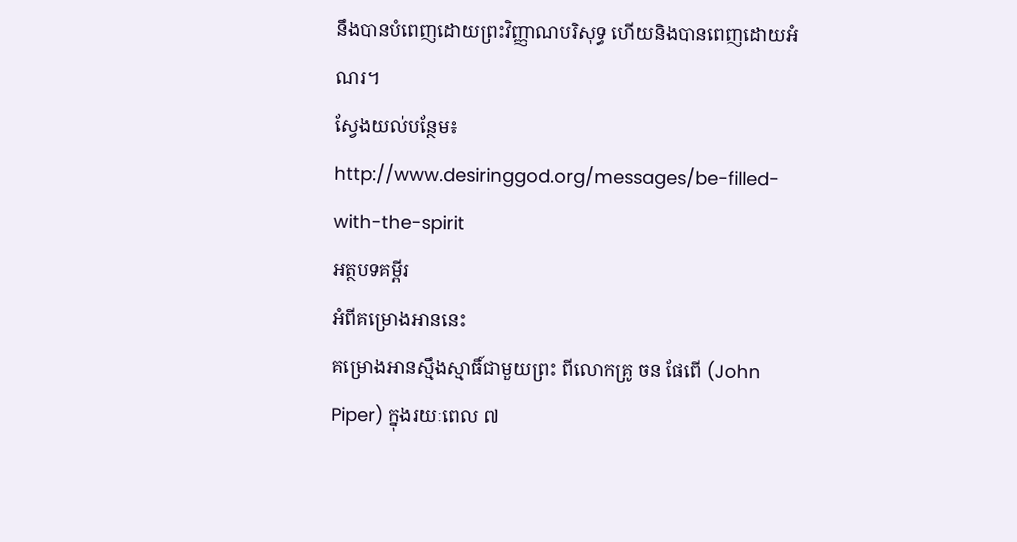នឹងបានបំពេញដោយព្រះវិញ្ញាណបរិសុទ្ធ ហើយនិងបានពេញដោយអំណរ។
ស្វែងយល់បន្ថែម៖ http://www.desiringgod.org/messages/be-filled-with-the-spirit
អត្ថបទគម្ពីរ
អំពីគម្រោងអាននេះ
គម្រោងអានស្មឹងស្មាធិ៍ជាមួយព្រះ ពីលោកគ្រូ ចន ផែពើ (John Piper) ក្នុងរយៈពេល ៧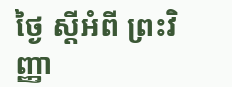ថ្ងៃ ស្ដីអំពី ព្រះវិញ្ញា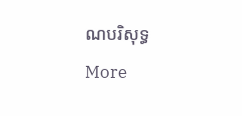ណបរិសុទ្ធ
More